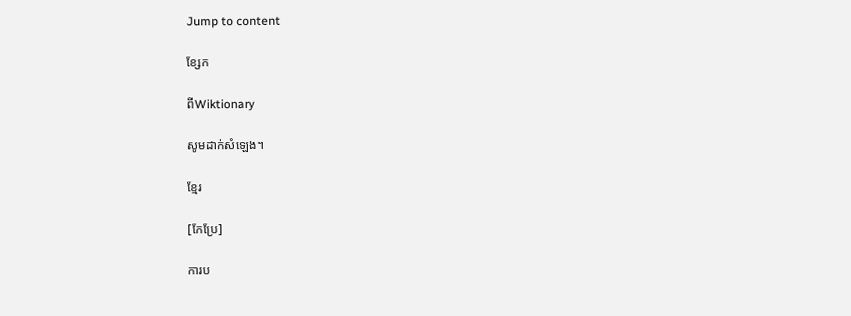Jump to content

ខ្សែក

ពីWiktionary

សូមដាក់សំឡេង។

ខ្មែរ

[កែប្រែ]

ការប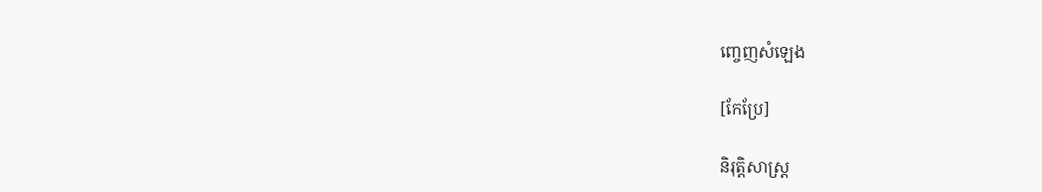ញ្ចេញសំឡេង

[កែប្រែ]

និរុត្តិសាស្ត្រ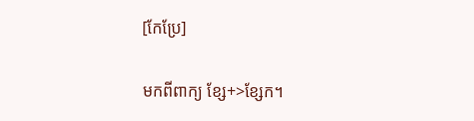[កែប្រែ]

មកពីពាក្យ ខ្សែ+>ខ្សែក។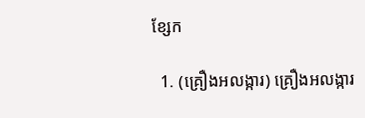ខ្សែក

  1. (គ្រឿងអលង្ការ) គ្រឿងអលង្ការ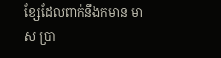ខ្សែដែលពាក់នឹងកមាន មាស ប្រា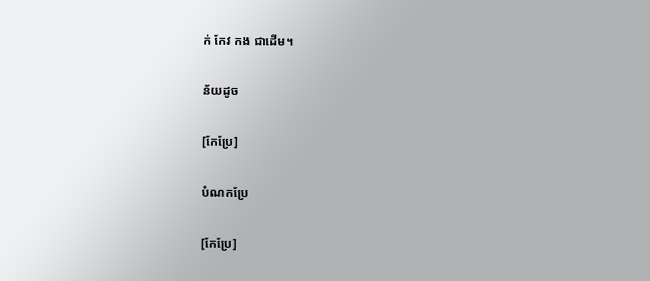ក់ កែវ កង ជាដើម។

ន័យដូច

[កែប្រែ]

បំណកប្រែ

[កែប្រែ]